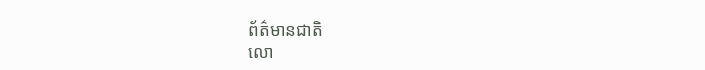ព័ត៌មានជាតិ
លោ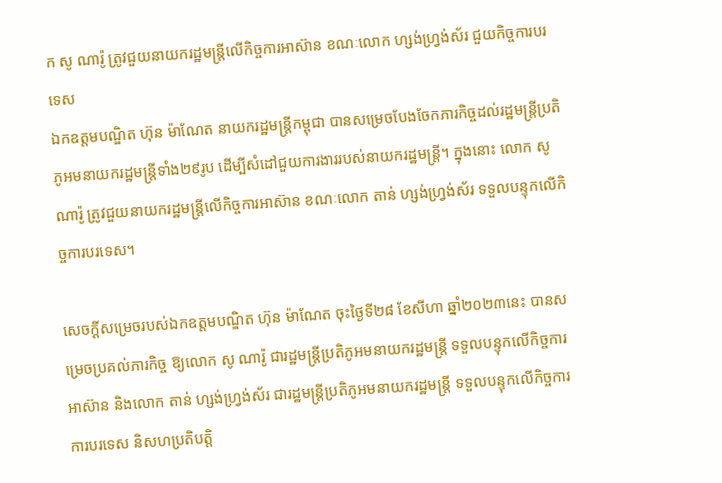ក សូ ណារ៉ូ ត្រូវជួយនាយករដ្ឋមន្ត្រីលើកិច្ចការអាស៊ាន ខណៈលោក ហ្សង់ហ្វ្រង់ស័រ ជួយកិច្ចការបរទេស
ឯកឧត្តមបណ្ឌិត ហ៊ុន ម៉ាណែត នាយករដ្ឋមន្ត្រីកម្ពុជា បានសម្រេចបែងចែកភារកិច្ចដល់រដ្ឋមន្ត្រីប្រតិភូអមនាយករដ្ឋមន្ត្រីទាំង២៩រូប ដើម្បីសំដៅជួយការងាររបស់នាយករដ្ឋមន្ត្រី។ ក្នុងនោះ លោក សូ ណារ៉ូ ត្រូវជួយនាយករដ្ឋមន្ត្រីលើកិច្ចការអាស៊ាន ខណៈលោក តាន់ ហ្សង់ហ្វ្រង់ស័រ ទទួលបន្ទុកលើកិច្ចការបរទេស។

សេចក្ដីសម្រេចរបស់ឯកឧត្តមបណ្ឌិត ហ៊ុន ម៉ាណែត ចុះថ្ងៃទី២៨ ខែសីហា ឆ្នាំ២០២៣នេះ បានសម្រេចប្រគល់ភារកិច្ច ឱ្យលោក សូ ណារ៉ូ ជារដ្ឋមន្ត្រីប្រតិភូអមនាយករដ្ឋមន្រ្តី ទទួលបន្ទុកលើកិច្ចការអាស៊ាន និងលោក តាន់ ហ្សង់ហ្វ្រង់ស័រ ជារដ្ឋមន្ត្រីប្រតិភូអមនាយករដ្ឋមន្ត្រី ទទួលបន្ទុកលើកិច្ចការការបរទេស និសហប្រតិបត្តិ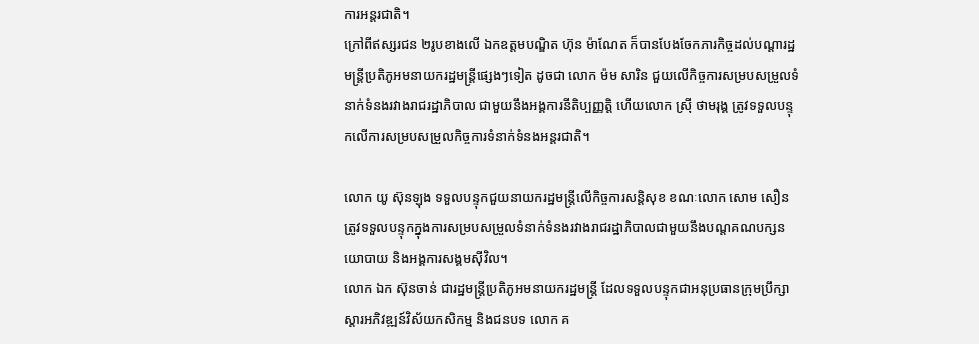ការអន្តរជាតិ។
ក្រៅពីឥស្សរជន ២រូបខាងលើ ឯកឧត្តមបណ្ឌិត ហ៊ុន ម៉ាណែត ក៏បានបែងចែកភារកិច្ចដល់បណ្ដារដ្ឋមន្ត្រីប្រតិភូអមនាយករដ្ឋមន្ត្រីផ្សេងៗទៀត ដូចជា លោក ម៉ម សារិន ជួយលើកិច្ចការសម្របសម្រួលទំនាក់ទំនងរវាងរាជរដ្ឋាភិបាល ជាមួយនឹងអង្គការនីតិប្បញ្ញត្តិ ហើយលោក ស្រ៊ី ថាមរុង្គ ត្រូវទទួលបន្ទុកលើការសម្របសម្រួលកិច្ចការទំនាក់ទំនងអន្តរជាតិ។

លោក យូ ស៊ុនឡុង ទទួលបន្ទុកជួយនាយករដ្ឋមន្ត្រីលើកិច្ចការសន្តិសុខ ខណៈលោក សោម សឿន ត្រូវទទួលបន្ទុកក្នុងការសម្របសម្រួលទំនាក់ទំនងរវាងរាជរដ្ឋាភិបាលជាមួយនឹងបណ្តគណបក្សនយោបាយ និងអង្គការសង្គមស៊ីវិល។
លោក ឯក ស៊ុនចាន់ ជារដ្ឋមន្ត្រីប្រតិភូអមនាយករដ្ឋមន្ត្រី ដែលទទួលបន្ទុកជាអនុប្រធានក្រុមប្រឹក្សាស្តារអភិវឌ្ឍន៍វិស័យកសិកម្ម និងជនបទ លោក គ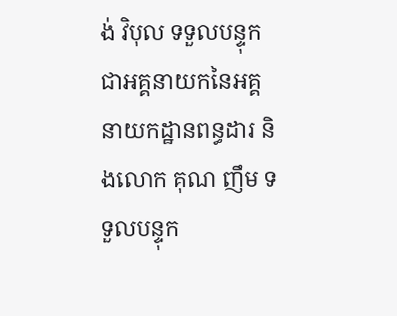ង់ វិបុល ទទួលបន្ទុកជាអគ្គនាយកនៃអគ្គនាយកដ្ឋានពន្ធដារ និងលោក គុណ ញឹម ទទួលបន្ទុក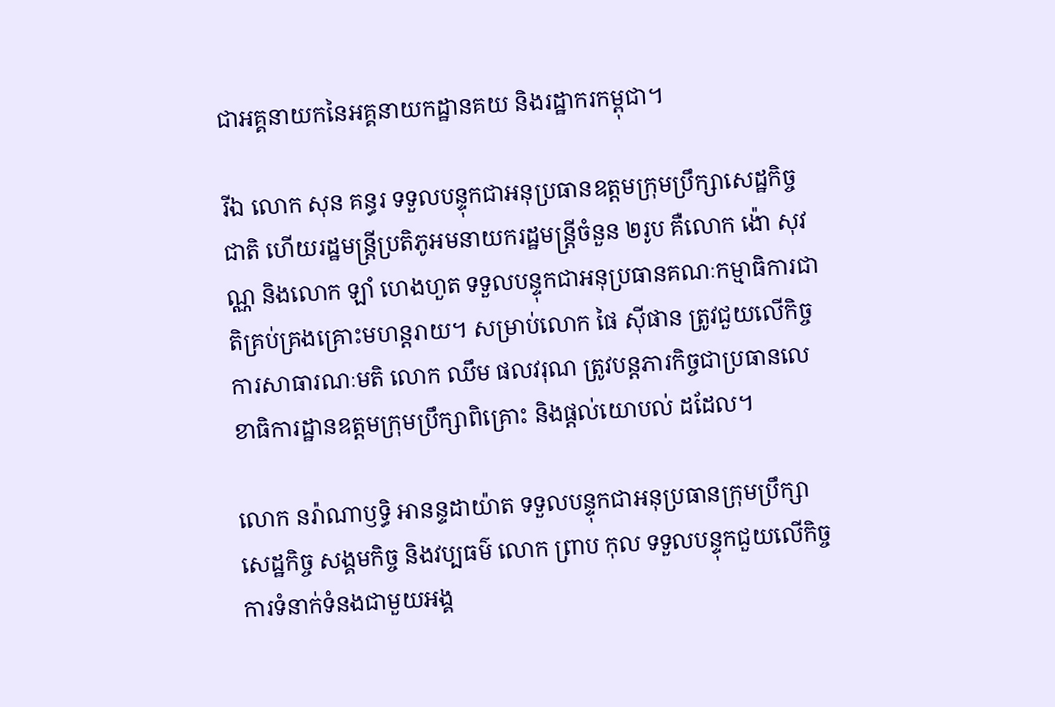ជាអគ្គនាយកនៃអគ្គនាយកដ្ឋានគយ និងរដ្ឋាករកម្ពុជា។

រីឯ លោក សុន គន្ធរ ទទួលបន្ទុកជាអនុប្រធានឧត្ដមក្រុមប្រឹក្សាសេដ្ឋកិច្ចជាតិ ហើយរដ្ឋមន្ត្រីប្រតិភូអមនាយករដ្ឋមន្ត្រីចំនួន ២រូប គឺលោក ង៉ោ សុវណ្ណ និងលោក ឡាំ ហេងហួត ទទួលបន្ទុកជាអនុប្រធានគណៈកម្មាធិការជាតិគ្រប់គ្រងគ្រោះមហន្តរាយ។ សម្រាប់លោក ផៃ ស៊ីផាន ត្រូវជួយលើកិច្ចការសាធារណៈមតិ លោក ឈឹម ផលវរុណ ត្រូវបន្តភារកិច្ចជាប្រធានលេខាធិការដ្ឋានឧត្តមក្រុមប្រឹក្សាពិគ្រោះ និងផ្តល់យោបល់ ដដែល។

លោក នរ៉ាណាឫទ្ធិ អានន្ទដាយ៉ាត ទទួលបន្ទុកជាអនុប្រធានក្រុមប្រឹក្សាសេដ្ឋកិច្ច សង្គមកិច្ច និងវប្បធម៌ លោក ព្រាប កុល ទទួលបន្ទុកជួយលើកិច្ចការទំនាក់ទំនងជាមួយអង្គ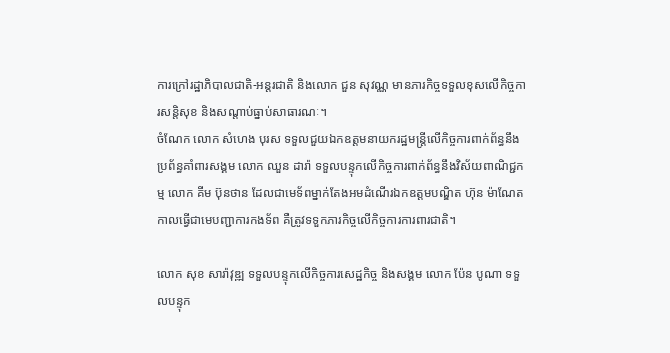ការក្រៅរដ្ឋាភិបាលជាតិ-អន្តរជាតិ និងលោក ជួន សុវណ្ណ មានភារកិច្ចទទួលខុសលើកិច្ចការសន្តិសុខ និងសណ្តាប់ធ្នាប់សាធារណៈ។
ចំណែក លោក សំហេង បុរស ទទួលជួយឯកឧត្តមនាយករដ្ឋមន្ត្រីលើកិច្ចការពាក់ព័ន្ធនឹងប្រព័ន្ធគាំពារសង្គម លោក ឈួន ដារ៉ា ទទួលបន្ទុកលើកិច្ចការពាក់ព័ន្ធនឹងវិស័យពាណិជ្ជកម្ម លោក គីម ប៊ុនថាន ដែលជាមេទ័ពម្នាក់តែងអមដំណើរឯកឧត្តមបណ្ឌិត ហ៊ុន ម៉ាណែត កាលធ្វើជាមេបញ្ជាការកងទ័ព គឺត្រូវទទួកភារកិច្ចលើកិច្ចការការពារជាតិ។

លោក សុខ សារ៉ាវុឌ្ឍ ទទួលបន្ទុកលើកិច្ចការសេដ្ឋកិច្ច និងសង្គម លោក ប៉ែន បូណា ទទួលបន្ទុក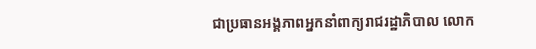ជាប្រធានអង្គភាពអ្នកនាំពាក្យរាជរដ្ឋាភិបាល លោក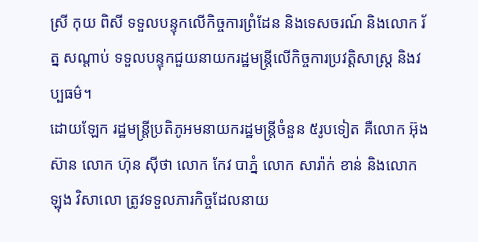ស្រី កុយ ពិសី ទទួលបន្ទុកលើកិច្ចការព្រំដែន និងទេសចរណ៍ និងលោក រ័ត្ន សណ្តាប់ ទទួលបន្ទុកជួយនាយករដ្ឋមន្ត្រីលើកិច្ចការប្រវត្តិសាស្ត្រ និងវប្បធម៌។
ដោយឡែក រដ្ឋមន្ត្រីប្រតិភូអមនាយករដ្ឋមន្ត្រីចំនួន ៥រូបទៀត គឺលោក អ៊ុង ស៊ាន លោក ហ៊ុន ស៊ីថា លោក កែវ បាភ្នំ លោក សារ៉ាក់ ខាន់ និងលោក ឡុង វិសាលោ ត្រូវទទួលភារកិច្ចដែលនាយ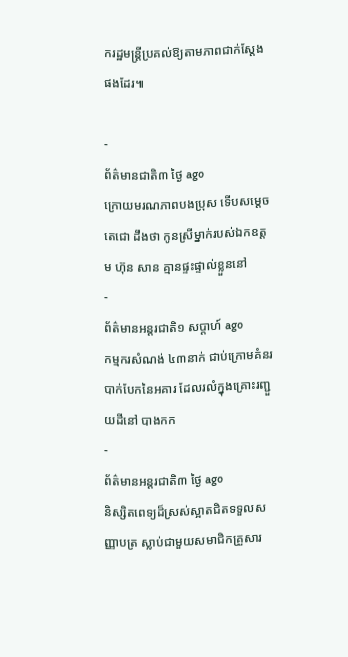ករដ្ឋមន្ត្រីប្រគល់ឱ្យតាមភាពជាក់ស្ដែង ផងដែរ៕

-
ព័ត៌មានជាតិ៣ ថ្ងៃ ago
ក្រោយមរណភាពបងប្រុស ទើបសម្ដេចតេជោ ដឹងថា កូនស្រីម្នាក់របស់ឯកឧត្តម ហ៊ុន សាន គ្មានផ្ទះផ្ទាល់ខ្លួននៅ
-
ព័ត៌មានអន្ដរជាតិ១ សប្តាហ៍ ago
កម្មករសំណង់ ៤៣នាក់ ជាប់ក្រោមគំនរបាក់បែកនៃអគារ ដែលរលំក្នុងគ្រោះរញ្ជួយដីនៅ បាងកក
-
ព័ត៌មានអន្ដរជាតិ៣ ថ្ងៃ ago
និស្សិតពេទ្យដ៏ស្រស់ស្អាតជិតទទួលសញ្ញាបត្រ ស្លាប់ជាមួយសមាជិកគ្រួសារ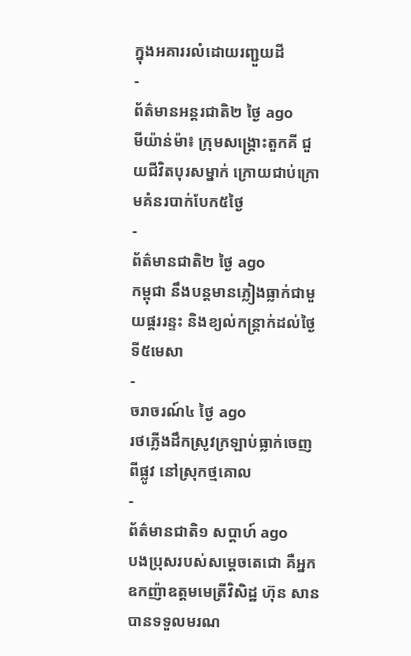ក្នុងអគាររលំដោយរញ្ជួយដី
-
ព័ត៌មានអន្ដរជាតិ២ ថ្ងៃ ago
មីយ៉ាន់ម៉ា៖ ក្រុមសង្គ្រោះតួកគី ជួយជីវិតបុរសម្នាក់ ក្រោយជាប់ក្រោមគំនរបាក់បែក៥ថ្ងៃ
-
ព័ត៌មានជាតិ២ ថ្ងៃ ago
កម្ពុជា នឹងបន្តមានភ្លៀងធ្លាក់ជាមួយផ្គររន្ទះ និងខ្យល់កន្ត្រាក់ដល់ថ្ងៃទី៥មេសា
-
ចរាចរណ៍៤ ថ្ងៃ ago
រថភ្លើងដឹកស្រូវក្រឡាប់ធ្លាក់ចេញពីផ្លូវ នៅស្រុកថ្មគោល
-
ព័ត៌មានជាតិ១ សប្តាហ៍ ago
បងប្រុសរបស់សម្ដេចតេជោ គឺអ្នកឧកញ៉ាឧត្តមមេត្រីវិសិដ្ឋ ហ៊ុន សាន បានទទួលមរណ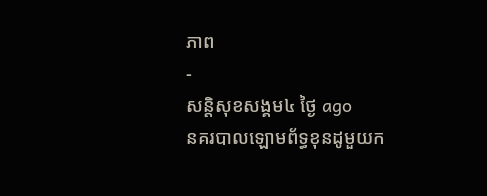ភាព
-
សន្តិសុខសង្គម៤ ថ្ងៃ ago
នគរបាលឡោមព័ទ្ធខុនដូមួយក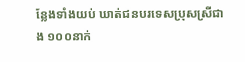ន្លែងទាំងយប់ ឃាត់ជនបរទេសប្រុសស្រីជាង ១០០នាក់